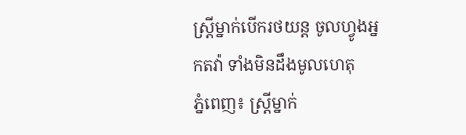ស្រ្តីម្នាក់បើករថយន្ត ចូលហ្វូងអ្នកតវ៉ា ទាំងមិនដឹងមូលហេតុ
ភ្នំពេញ៖ ស្រ្តីម្នាក់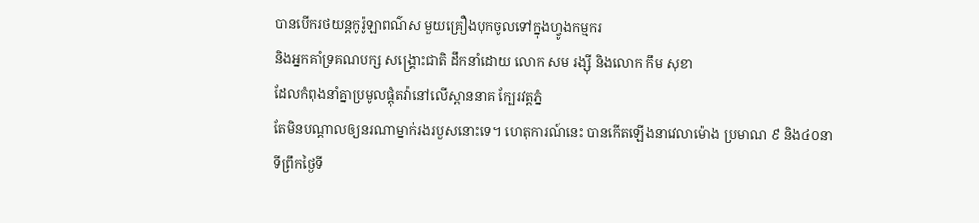បានបើករថយន្តកូរ៉ូឡាពណ៌ស មួយគ្រឿងបុកចូលទៅក្នុងហ្វូងកម្មករ
និងអ្នកគាំទ្រគណបក្ស សង្រ្គោះជាតិ ដឹកនាំដោយ លោក សម រង្ស៊ី និងលោក កឹម សុខា
ដែលកំពុងនាំគ្នាប្រមូលផ្តុំតវ៉ានៅលើស្ពាននាគ ក្បែរវត្តភ្នំ
តែមិនបណ្តាលឲ្យនរណាម្នាក់រងរបួសនោះទេ។ ហេតុការណ៍នេះ បានកើតឡើងនាវេលាម៉ោង ប្រមាណ ៩ និង៤០នាទីព្រឹកថ្ងៃទី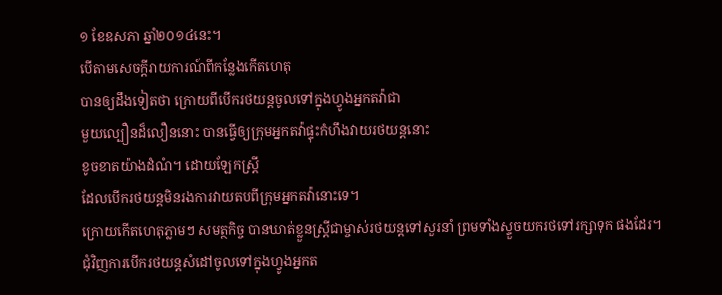១ ខែឧសភា ឆ្នាំ២០១៤នេះ។
បើតាមសេចក្តីរាយការណ៍ពីកន្លែងកើតហេតុ
បានឲ្យដឹងទៀតថា ក្រោយពីបើករថយន្តចូលទៅក្នុងហ្វូងអ្នកតវ៉ាជា
មួយល្បឿនដ៏លឿននោះ បានធ្វើឲ្យក្រុមអ្នកតវ៉ាផ្ទុះកំហឹងវាយរថយន្តនោះ
ខូចខាតយ៉ាងដំណំ។ ដោយឡែកស្រ្តី
ដែលបើករថយន្តមិនរងការវាយតបពីក្រុមអ្នកតវ៉ានោះទេ។
ក្រោយកើតហេតុភ្លាមៗ សមត្ថកិច្ច បានឃាត់ខ្លួនស្រ្តីជាម្ចាស់រថយន្តទៅសួរនាំ ព្រមទាំងស្ទួចយករថទៅរក្សាទុក ផងដែរ។
ជុំវិញការបើករថយន្តសំដៅចូលទៅក្នុងហ្វូងអ្នកត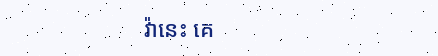វ៉ានេះ គេ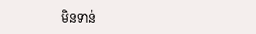មិនទាន់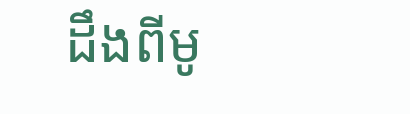ដឹងពីមូ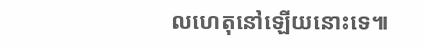លហេតុនៅឡើយនោះទេ៕